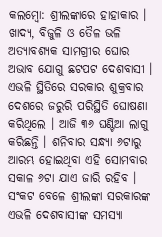କଲମ୍ବୋ: ଶ୍ରୀଲଙ୍କାରେ ହାହାକାର । ଖାଦ୍ୟ, ବିଜୁଳି ଓ ତୈଳ ଭଳି ଅତ୍ୟାବଶ୍ୟକ ସାମଗ୍ରୀର ଘୋର ଅଭାବ ଯୋଗୁ ଛଟପଟ ଦେଶବାସୀ । ଏଭଳି ସ୍ଥିତିରେ ସରକାର ଶୁକ୍ରବାର ଦେଶରେ ଜରୁରି ପରିସ୍ଥିତି ଘୋଷଣା କରିଥିଲେ । ଆଜି ୩୬ ଘଣ୍ଟିଆ ଲାଗୁ କରିଛନ୍ତି । ଶନିବାର ସନ୍ଧ୍ୟା ୬ଟାରୁ ଆରମ୍ଭ ହୋଇଥିବା ଏହି ସୋମବାର ସକାଳ ୬ଟା ଯାଏ ଜାରି ରହିବ । ସଂକଟ ବେଳେ ଶ୍ରୀଲଙ୍କା ସରକାରଙ୍କ ଏଭଳି ଦେଶବାସୀଙ୍କ ସମସ୍ୟା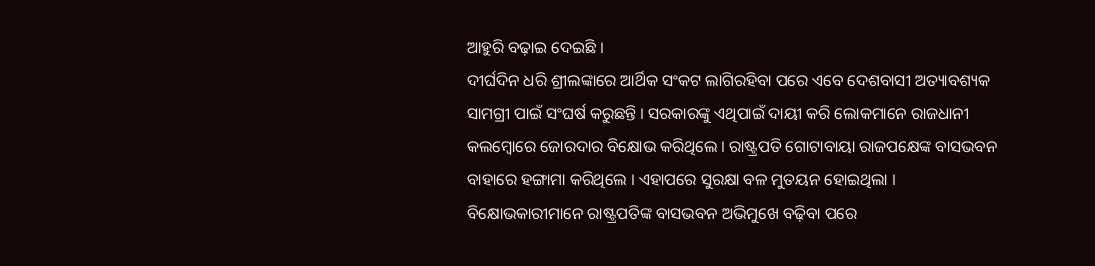ଆହୁରି ବଢ଼ାଇ ଦେଇଛି ।
ଦୀର୍ଘଦିନ ଧରି ଶ୍ରୀଲଙ୍କାରେ ଆର୍ଥିକ ସଂକଟ ଲାଗିରହିବା ପରେ ଏବେ ଦେଶବାସୀ ଅତ୍ୟାବଶ୍ୟକ ସାମଗ୍ରୀ ପାଇଁ ସଂଘର୍ଷ କରୁଛନ୍ତି । ସରକାରଙ୍କୁ ଏଥିପାଇଁ ଦାୟୀ କରି ଲୋକମାନେ ରାଜଧାନୀ କଲମ୍ବୋରେ ଜୋରଦାର ବିକ୍ଷୋଭ କରିଥିଲେ । ରାଷ୍ଟ୍ରପତି ଗୋଟାବାୟା ରାଜପକ୍ଷେଙ୍କ ବାସଭବନ ବାହାରେ ହଙ୍ଗାମା କରିଥିଲେ । ଏହାପରେ ସୁରକ୍ଷା ବଳ ମୁତୟନ ହୋଇଥିଲା । ବିକ୍ଷୋଭକାରୀମାନେ ରାଷ୍ଟ୍ରପତିଙ୍କ ବାସଭବନ ଅଭିମୁଖେ ବଢ଼ିବା ପରେ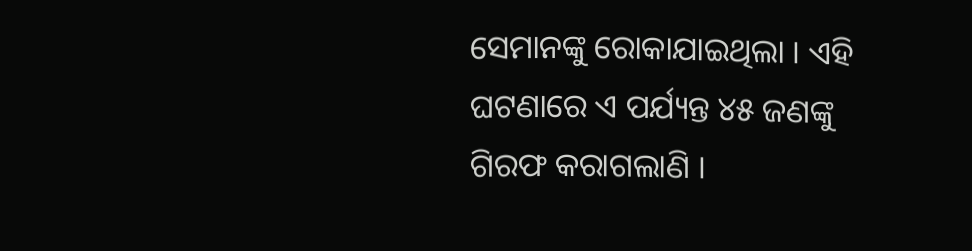ସେମାନଙ୍କୁ ରୋକାଯାଇଥିଲା । ଏହି ଘଟଣାରେ ଏ ପର୍ଯ୍ୟନ୍ତ ୪୫ ଜଣଙ୍କୁ ଗିରଫ କରାଗଲାଣି ।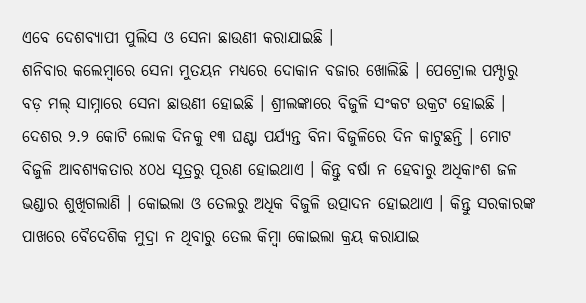ଏବେ ଦେଶବ୍ୟାପୀ ପୁଲିସ ଓ ସେନା ଛାଉଣୀ କରାଯାଇଛି ।
ଶନିବାର କଲେମ୍ବାରେ ସେନା ମୁତୟନ ମଧ୍ୟରେ ଦୋକାନ ବଜାର ଖୋଲିଛି । ପେଟ୍ରୋଲ ପମ୍ପ୍ଠାରୁ ବଡ଼ ମଲ୍ ସାମ୍ନାରେ ସେନା ଛାଉଣୀ ହୋଇଛି । ଶ୍ରୀଲଙ୍କାରେ ବିଜୁଳି ସଂକଟ ଉକ୍ରଟ ହୋଇଛି । ଦେଶର ୨.୨ କୋଟି ଲୋକ ଦିନକୁ ୧୩ ଘଣ୍ଟା ପର୍ଯ୍ୟନ୍ତ ବିନା ବିଜୁଳିରେ ଦିନ କାଟୁଛନ୍ତି । ମୋଟ ବିଜୁଳି ଆବଶ୍ୟକତାର ୪୦ଧ ସୂତ୍ରରୁ ପୂରଣ ହୋଇଥାଏ । କିନ୍ତୁ ବର୍ଷା ନ ହେବାରୁ ଅଧିକାଂଶ ଜଳ ଭଣ୍ଡାର ଶୁଖିଗଲାଣି । କୋଇଲା ଓ ତେଲରୁ ଅଧିକ ବିଜୁଳି ଉତ୍ପାଦନ ହୋଇଥାଏ । କିନ୍ତୁ ସରକାରଙ୍କ ପାଖରେ ବୈଦେଶିକ ମୁଦ୍ରା ନ ଥିବାରୁ ତେଲ କିମ୍ବା କୋଇଲା କ୍ରୟ କରାଯାଇ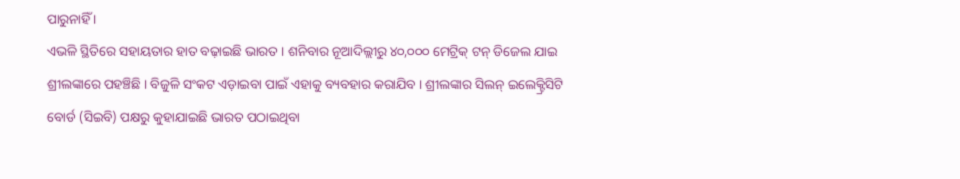ପାରୁନାହିଁ ।
ଏଭଳି ସ୍ଥିତିରେ ସହାୟତାର ହାତ ବଢ଼ାଇଛି ଭାରତ । ଶନିବାର ନୂଆଦିଲ୍ଲୀରୁ ୪୦,୦୦୦ ମେଟ୍ରିକ୍ ଟନ୍ ଡିଜେଲ ଯାଇ ଶ୍ରୀଲଙ୍କାରେ ପହଞ୍ଚିଛି । ବିଜୁଳି ସଂକଟ ଏଡ଼ାଇବା ପାଇଁ ଏହାକୁ ବ୍ୟବହାର କରାଯିବ । ଶ୍ରୀଲଙ୍କାର ସିଲନ୍ ଇଲେକ୍ଟ୍ରିସିଟି ବୋର୍ଡ (ସିଇବି) ପକ୍ଷରୁ କୁହାଯାଇଛି ଭାରତ ପଠାଇଥିବା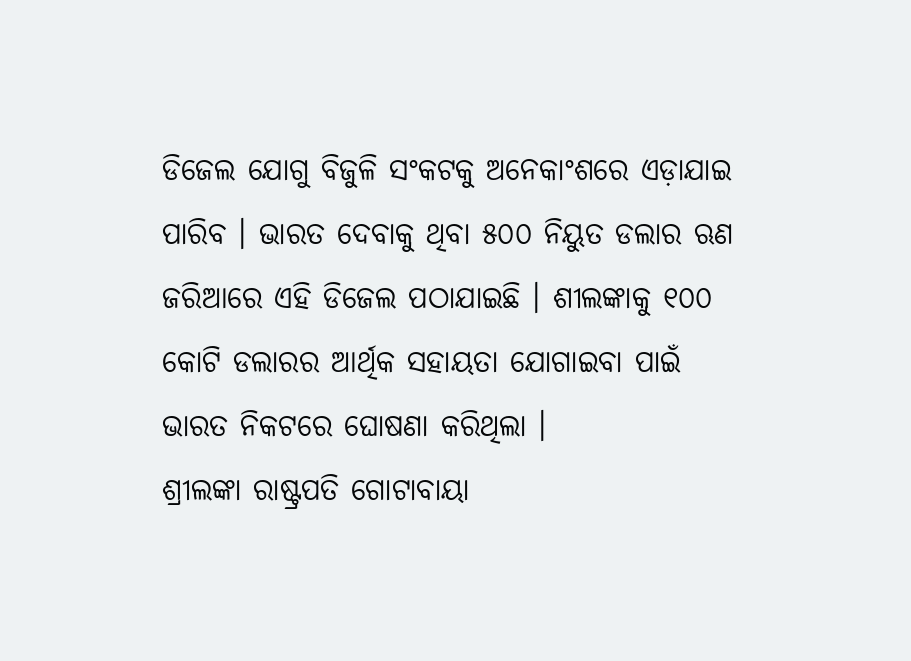ଡିଜେଲ ଯୋଗୁ ବିଜୁଳି ସଂକଟକୁ ଅନେକାଂଶରେ ଏଡ଼ାଯାଇ ପାରିବ । ଭାରତ ଦେବାକୁ ଥିବା ୫୦୦ ନିୟୁତ ଡଲାର ଋଣ ଜରିଆରେ ଏହି ଡିଜେଲ ପଠାଯାଇଛି । ଶୀଲଙ୍କାକୁ ୧୦୦ କୋଟି ଡଲାରର ଆର୍ଥିକ ସହାୟତା ଯୋଗାଇବା ପାଇଁ ଭାରତ ନିକଟରେ ଘୋଷଣା କରିଥିଲା ।
ଶ୍ରୀଲଙ୍କା ରାଷ୍ଟ୍ରପତି ଗୋଟାବାୟା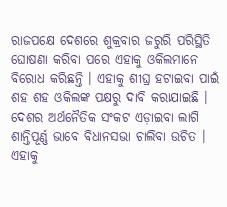ରାଜପକ୍ଷେ ଦେଶରେ ଶୁକ୍ରବାର ଜରୁରି ପରିସ୍ଥିତି ଘୋଷଣା କରିବା ପରେ ଏହାକୁ ଓକିଲମାନେ ବିରୋଧ କରିଛନ୍ତି । ଏହାକୁ ଶୀଘ୍ର ହଟାଇବା ପାଇଁ ଶହ ଶହ ଓକିଲଙ୍କ ପକ୍ଷରୁ ଦାବି କରାଯାଇଛି । ଦେଶର ଅର୍ଥନୈତିକ ସଂକଟ ଏଡ଼ାଇବା ଲାଗି ଶାନ୍ତିପୂର୍ଣ୍ଣ ଭାବେ ବିଧାନସଭା ଚାଲିବା ଉଚିତ । ଏହାକୁ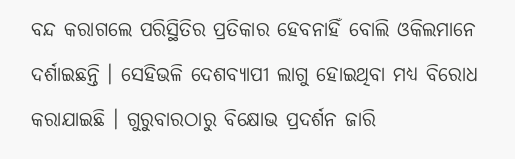ବନ୍ଦ କରାଗଲେ ପରିସ୍ଥିତିର ପ୍ରତିକାର ହେବନାହିଁ ବୋଲି ଓକିଲମାନେ ଦର୍ଶାଇଛନ୍ତି । ସେହିଭଳି ଦେଶବ୍ୟାପୀ ଲାଗୁ ହୋଇଥିବା ମଧ୍ୟ ବିରୋଧ କରାଯାଇଛି । ଗୁରୁବାରଠାରୁ ବିକ୍ଷୋଭ ପ୍ରଦର୍ଶନ ଜାରି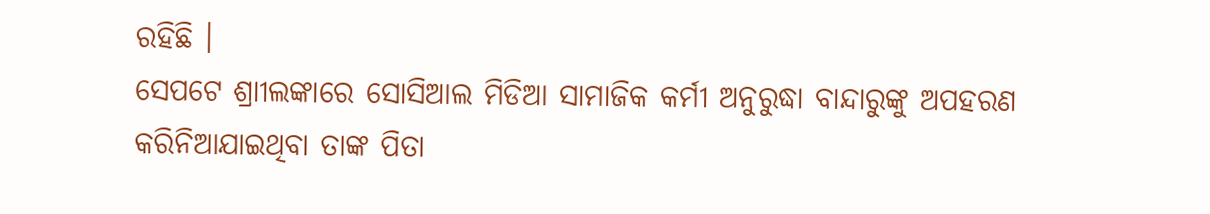ରହିଛି ।
ସେପଟେ ଶ୍ରାୀଲଙ୍କାରେ ସୋସିଆଲ ମିଡିଆ ସାମାଜିକ କର୍ମୀ ଅନୁରୁଦ୍ଧା ବାନ୍ଦାରୁଙ୍କୁ ଅପହରଣ କରିନିଆଯାଇଥିବା ତାଙ୍କ ପିତା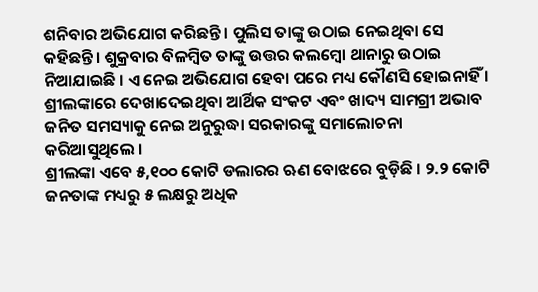ଶନିବାର ଅଭିଯୋଗ କରିଛନ୍ତି । ପୁଲିସ ତାଙ୍କୁ ଉଠାଇ ନେଇଥିବା ସେ କହିଛନ୍ତି । ଶୁକ୍ରବାର ବିଳମ୍ବିତ ତାଙ୍କୁ ଉତ୍ତର କଲମ୍ବୋ ଥାନାରୁ ଉଠାଇ ନିଆଯାଇଛି । ଏ ନେଇ ଅଭିଯୋଗ ହେବା ପରେ ମଧ୍ୟ କୌଣସି ହୋଇନାହିଁ । ଶ୍ରୀଲଙ୍କାରେ ଦେଖାଦେଇଥିବା ଆର୍ଥିକ ସଂକଟ ଏବଂ ଖାଦ୍ୟ ସାମଗ୍ରୀ ଅଭାବ ଜନିତ ସମସ୍ୟାକୁ ନେଇ ଅନୁରୁଦ୍ଧା ସରକାରଙ୍କୁ ସମାଲୋଚନା କରିଆସୁଥିଲେ ।
ଶ୍ରୀଲଙ୍କା ଏବେ ୫,୧୦୦ କୋଟି ଡଲାରର ଋଣ ବୋଝରେ ବୁଡ଼ିଛି । ୨.୨ କୋଟି ଜନତାଙ୍କ ମଧ୍ୟରୁ ୫ ଲକ୍ଷରୁ ଅଧିକ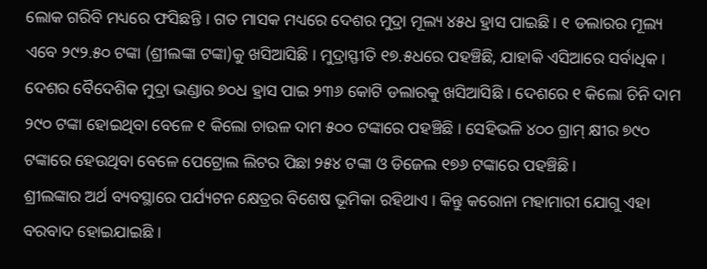ଲୋକ ଗରିବି ମଧ୍ୟରେ ଫସିଛନ୍ତି । ଗତ ମାସକ ମଧ୍ୟରେ ଦେଶର ମୁଦ୍ରା ମୂଲ୍ୟ ୪୫ଧ ହ୍ରାସ ପାଇଛି । ୧ ଡଲାରର ମୂଲ୍ୟ ଏବେ ୨୯୨.୫୦ ଟଙ୍କା (ଶ୍ରୀଲଙ୍କା ଟଙ୍କା)କୁ ଖସିଆସିଛି । ମୁଦ୍ରାସ୍ଫୀତି ୧୭.୫ଧରେ ପହଞ୍ଚିଛି, ଯାହାକି ଏସିଆରେ ସର୍ବାଧିକ । ଦେଶର ବୈଦେଶିକ ମୁଦ୍ରା ଭଣ୍ଡାର ୭୦ଧ ହ୍ରାସ ପାଇ ୨୩୬ କୋଟି ଡଲାରକୁ ଖସିଆସିଛି । ଦେଶରେ ୧ କିଲୋ ଚିନି ଦାମ ୨୯୦ ଟଙ୍କା ହୋଇଥିବା ବେଳେ ୧ କିଲୋ ଚାଉଳ ଦାମ ୫୦୦ ଟଙ୍କାରେ ପହଞ୍ଚିଛି । ସେହିଭଳି ୪୦୦ ଗ୍ରାମ୍ କ୍ଷୀର ୭୯୦ ଟଙ୍କାରେ ହେଉଥିବା ବେଳେ ପେଟ୍ରୋଲ ଲିଟର ପିଛା ୨୫୪ ଟଙ୍କା ଓ ଡିଜେଲ ୧୭୬ ଟଙ୍କାରେ ପହଞ୍ଚିଛି ।
ଶ୍ରୀଲଙ୍କାର ଅର୍ଥ ବ୍ୟବସ୍ଥାରେ ପର୍ଯ୍ୟଟନ କ୍ଷେତ୍ରର ବିଶେଷ ଭୂମିକା ରହିଥାଏ । କିନ୍ତୁ କରୋନା ମହାମାରୀ ଯୋଗୁ ଏହା ବରବାଦ ହୋଇଯାଇଛି ।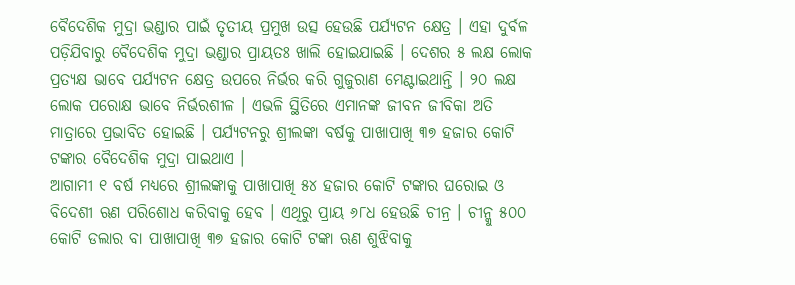ବୈଦେଶିକ ମୁଦ୍ରା ଭଣ୍ଡାର ପାଇଁ ତୃତୀୟ ପ୍ରମୁଖ ଉତ୍ସ ହେଉଛି ପର୍ଯ୍ୟଟନ କ୍ଷେତ୍ର । ଏହା ଦୁର୍ବଳ ପଡ଼ିଯିବାରୁ ବୈଦେଶିକ ମୁଦ୍ରା ଭଣ୍ଡାର ପ୍ରାୟତଃ ଖାଲି ହୋଇଯାଇଛି । ଦେଶର ୫ ଲକ୍ଷ ଲୋକ ପ୍ରତ୍ୟକ୍ଷ ଭାବେ ପର୍ଯ୍ୟଟନ କ୍ଷେତ୍ର ଉପରେ ନିର୍ଭର କରି ଗୁଜୁରାଣ ମେଣ୍ଟାଇଥାନ୍ତି । ୨୦ ଲକ୍ଷ ଲୋକ ପରୋକ୍ଷ ଭାବେ ନିର୍ଭରଶୀଳ । ଏଭଳି ସ୍ଥିତିରେ ଏମାନଙ୍କ ଜୀବନ ଜୀବିକା ଅତି ମାତ୍ରାରେ ପ୍ରଭାବିତ ହୋଇଛି । ପର୍ଯ୍ୟଟନରୁ ଶ୍ରୀଲଙ୍କା ବର୍ଷକୁ ପାଖାପାଖି ୩୭ ହଜାର କୋଟି ଟଙ୍କାର ବୈଦେଶିକ ମୁଦ୍ରା ପାଇଥାଏ ।
ଆଗାମୀ ୧ ବର୍ଷ ମଧ୍ୟରେ ଶ୍ରୀଲଙ୍କାକୁ ପାଖାପାଖି ୫୪ ହଜାର କୋଟି ଟଙ୍କାର ଘରୋଇ ଓ ବିଦେଶୀ ଋଣ ପରିଶୋଧ କରିବାକୁ ହେବ । ଏଥିରୁ ପ୍ରାୟ ୬୮ଧ ହେଉଛି ଚୀନ୍ର । ଚୀନ୍କୁ ୫୦୦ କୋଟି ଡଲାର ବା ପାଖାପାଖି ୩୭ ହଜାର କୋଟି ଟଙ୍କା ଋଣ ଶୁଝିବାକୁ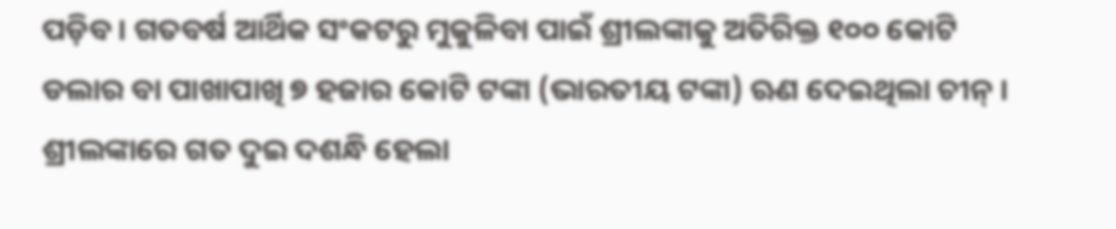ପଡ଼ିବ । ଗତବର୍ଷ ଆର୍ଥିକ ସଂକଟରୁ ମୁକୁଳିବା ପାଇଁ ଶ୍ରୀଲଙ୍କାକୁ ଅତିରିକ୍ତ ୧୦୦ କୋଟି ଡଲାର ବା ପାଖାପାଖି ୭ ହଜାର କୋଟି ଟଙ୍କା (ଭାରତୀୟ ଟଙ୍କା) ଋଣ ଦେଇଥିଲା ଚୀନ୍ ।
ଶ୍ରୀଲଙ୍କାରେ ଗତ ଦୁଇ ଦଶନ୍ଧି ହେଲା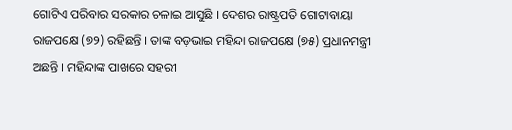ଗୋଟିଏ ପରିବାର ସରକାର ଚଳାଇ ଆସୁଛି । ଦେଶର ରାଷ୍ଟ୍ରପତି ଗୋଟାବାୟା ରାଜପକ୍ଷେ (୭୨) ରହିଛନ୍ତି । ତାଙ୍କ ବଡ଼ଭାଇ ମହିନ୍ଦା ରାଜପକ୍ଷେ (୭୫) ପ୍ରଧାନମନ୍ତ୍ରୀ ଅଛନ୍ତି । ମହିନ୍ଦାଙ୍କ ପାଖରେ ସହରୀ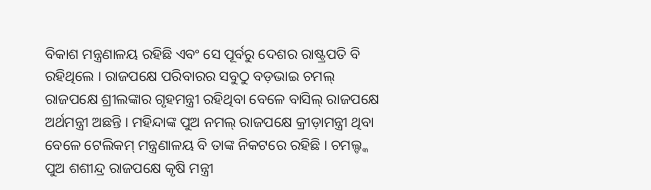ବିକାଶ ମନ୍ତ୍ରଣାଳୟ ରହିଛି ଏବଂ ସେ ପୂର୍ବରୁ ଦେଶର ରାଷ୍ଟ୍ରପତି ବି ରହିଥିଲେ । ରାଜପକ୍ଷେ ପରିବାରର ସବୁଠୁ ବଡ଼ଭାଇ ଚମଲ୍ ରାଜପକ୍ଷେ ଶ୍ରୀଲଙ୍କାର ଗୃହମନ୍ତ୍ରୀ ରହିଥିବା ବେଳେ ବାସିଲ୍ ରାଜପକ୍ଷେ ଅର୍ଥମନ୍ତ୍ରୀ ଅଛନ୍ତି । ମହିନ୍ଦାଙ୍କ ପୁଅ ନମଲ୍ ରାଜପକ୍ଷେ କ୍ରୀଡ଼ାମନ୍ତ୍ରୀ ଥିବା ବେଳେ ଟେଲିକମ୍ ମନ୍ତ୍ରଣାଳୟ ବି ତାଙ୍କ ନିକଟରେ ରହିଛି । ଚମଲ୍ଙ୍କ ପୁଅ ଶଶୀନ୍ଦ୍ର ରାଜପକ୍ଷେ କୃଷି ମନ୍ତ୍ରୀ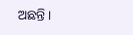ଅଛନ୍ତି ।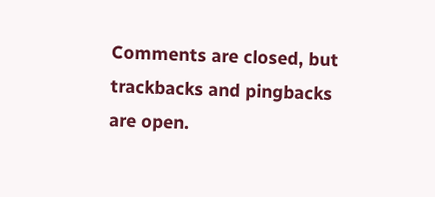Comments are closed, but trackbacks and pingbacks are open.